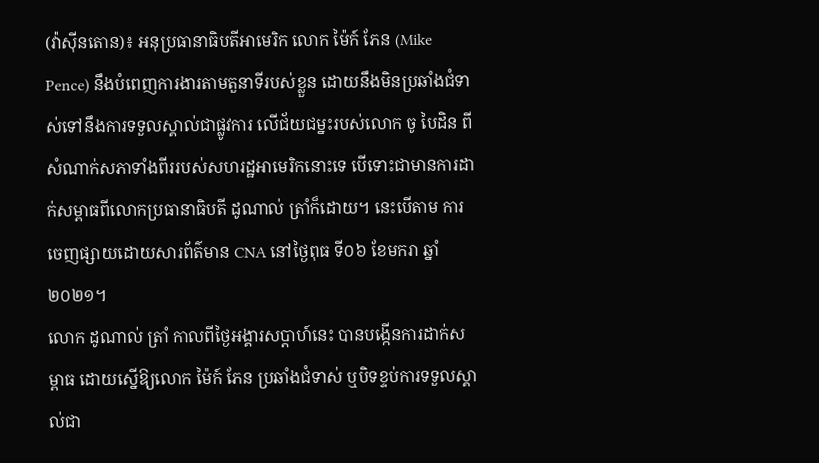(វ៉ាស៊ីនតោន)៖ អនុប្រធានាធិបតីអាមេរិក លោក ម៉ៃក៍ ភែន (Mike Pence) នឹងបំពេញការងារតាមតួនាទីរបស់ខ្លួន ដោយនឹងមិនប្រឆាំងជំទាស់ទៅនឹងការទទួលស្គាល់ជាផ្លូវការ លើជ័យជម្នះរបស់លោក ចូ បៃដិន ពីសំណាក់សភាទាំងពីររបស់សហរដ្ឋអាមេរិកនោះទេ បើទោះជាមានការដាក់សម្ពាធពីលោកប្រធានាធិបតី ដូណាល់ ត្រាំក៏ដោយ។ នេះបើតាម ការចេញផ្សាយដោយសារព័ត៌មាន CNA នៅថ្ងៃពុធ ទី០៦ ខែមករា ឆ្នាំ២០២១។
លោក ដូណាល់ ត្រាំ កាលពីថ្ងៃអង្គារសប្ដាហ៍នេះ បានបង្កើនការដាក់សម្ពាធ ដោយស្នើឱ្យលោក ម៉ៃក៍ ភែន ប្រឆាំងជំទាស់ ឬបិទខ្ទប់ការទទួលស្គាល់ជា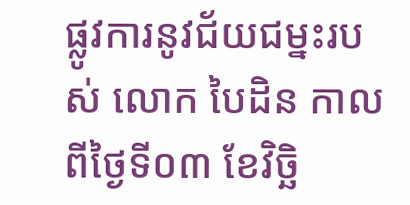ផ្លូវការនូវជ័យជម្នះរបស់ លោក បៃដិន កាលពីថ្ងៃទី០៣ ខែវិច្ឆិ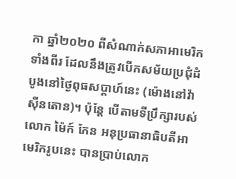កា ឆ្នាំ២០២០ ពីសំណាក់សភាអាមេរិកទាំងពីរ ដែលនឹងត្រូវបើកសម័យប្រជុំដំបូងនៅថ្ងៃពុធសប្ដាហ៍នេះ (ម៉ោងនៅវ៉ាស៊ីនតោន)។ ប៉ុន្តែ បើតាមទីប្រឹក្សារបស់លោក ម៉ៃក៍ ភែន អនុប្រធានាធិបតីអាមេរិករូបនេះ បានប្រាប់លោក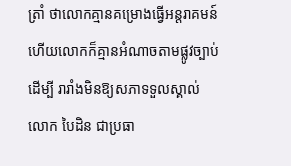ត្រាំ ថាលោកគ្មានគម្រោងធ្វើអន្តរាគមន៍ ហើយលោកក៏គ្មានអំណាចតាមផ្លូវច្បាប់ដើម្បី រារាំងមិនឱ្យសភាទទួលស្គាល់លោក បៃដិន ជាប្រធា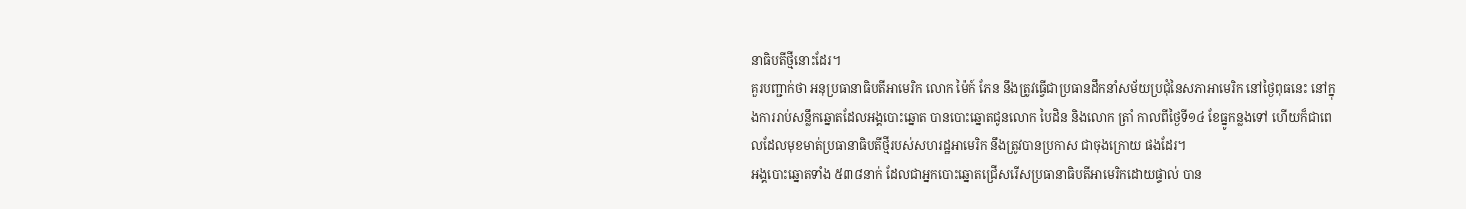នាធិបតីថ្មីនោះដែរ។
គួរបញ្ជាក់ថា អនុប្រធានាធិបតីអាមេរិក លោក ម៉ៃក៍ ភែន នឹងត្រូវធ្វើជាប្រធានដឹកនាំសម័យប្រជុំនៃសភាអាមេរិក នៅថ្ងៃពុធនេះ នៅក្នុងការរាប់សន្លឹកឆ្នោតដែលអង្គបោះឆ្នោត បានបោះឆ្នោតជូនលោក បៃដិន និងលោក ត្រាំ កាលពីថ្ងៃទី១៤ ខែធ្នូកន្លងទៅ ហើយក៏ជាពេលដែលមុខមាត់ប្រធានាធិបតីថ្មីរបស់សហរដ្ឋអាមេរិក នឹងត្រូវបានប្រកាស ជាចុងក្រោយ ផងដែរ។
អង្គបោះឆ្នោតទាំង ៥៣៨នាក់ ដែលជាអ្នកបោះឆ្នោតជ្រើសរើសប្រធានាធិបតីអាមេរិកដោយផ្ទាល់ បាន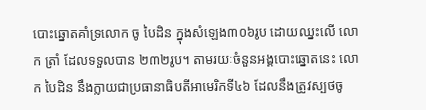បោះឆ្នោតគាំទ្រលោក ចូ បៃដិន ក្នុងសំឡេង៣០៦រូប ដោយឈ្នះលើ លោក ត្រាំ ដែលទទួលបាន ២៣២រូប។ តាមរយៈចំនួនអង្គបោះឆ្នោតនេះ លោក បៃដិន នឹងក្លាយជាប្រធានាធិបតីអាមេរិកទី៤៦ ដែលនឹងត្រូវស្បថចូ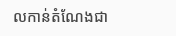លកាន់តំណែងជា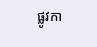ផ្លូវកា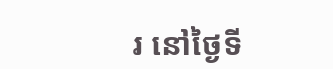រ នៅថ្ងៃទី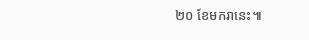២០ ខែមករានេះ៕